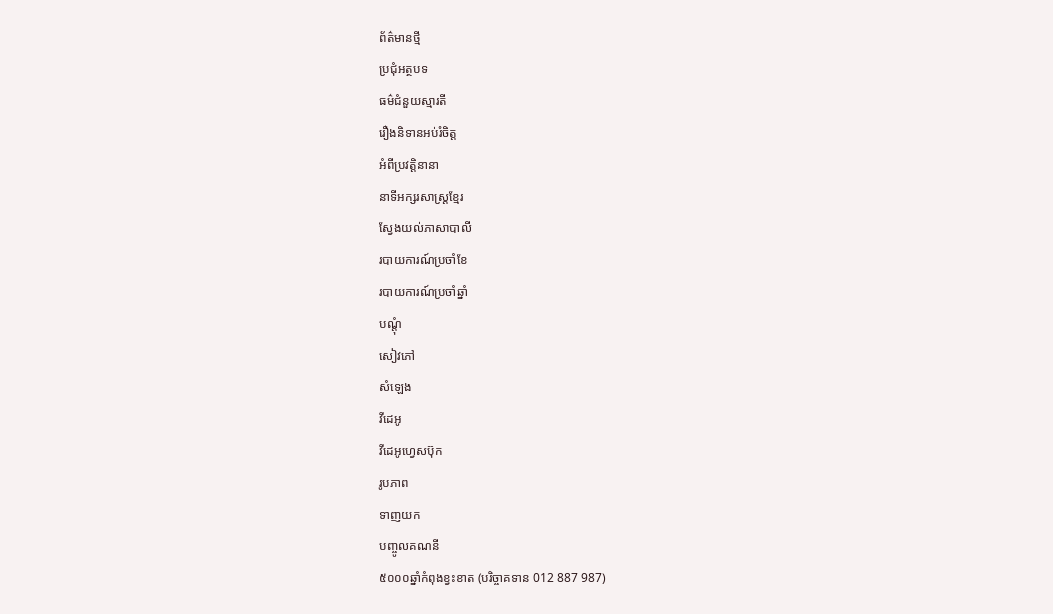ព័ត៌មានថ្មី
ប្រជុំអត្ថបទ
ធម៌ជំនួយស្មារតី
រឿងនិទានអប់រំចិត្ត
អំពីប្រវត្តិនានា
នាទីអក្សរសាស្រ្តខ្មែរ
ស្វែងយល់ភាសាបាលី
របាយការណ៍ប្រចាំខែ
របាយការណ៍ប្រចាំឆ្នាំ
បណ្តុំ
សៀវភៅ
សំឡេង
វីដេអូ
វីដេអូហ្វេសប៊ុក
រូបភាព
ទាញយក
បញ្ចូលគណនី
៥០០០ឆ្នាំកំពុងខ្វះខាត (បរិច្ចាគទាន 012 887 987)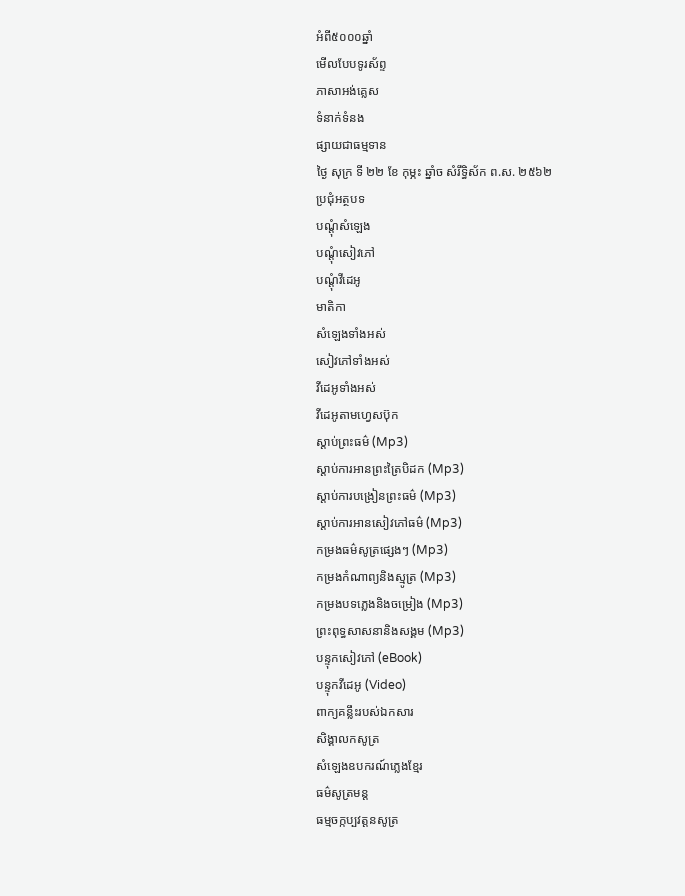អំពី៥០០០ឆ្នាំ
មើលបែបទូរស័ព្ទ
ភាសាអង់គ្លេស
ទំនាក់ទំនង
ផ្សាយជាធម្មទាន
ថ្ងៃ សុក្រ ទី ២២ ខែ កុម្ភះ ឆ្នាំច សំរឹទ្ធិស័ក ព.ស. ២៥៦២
ប្រជុំអត្ថបទ
បណ្តុំសំឡេង
បណ្តុំសៀវភៅ
បណ្តុំវីដេអូ
មាតិកា
សំឡេងទាំងអស់
សៀវភៅទាំងអស់
វីដេអូទាំងអស់
វីដេអូតាមហ្វេសប៊ុក
ស្តាប់ព្រះធម៌ (Mp3)
ស្តាប់ការអានព្រះត្រៃបិដក (Mp3)
ស្តាប់ការបង្រៀនព្រះធម៌ (Mp3)
ស្តាប់ការអានសៀវភៅធម៌ (Mp3)
កម្រងធម៌សូត្រផ្សេងៗ (Mp3)
កម្រងកំណាព្យនិងស្មូត្រ (Mp3)
កម្រងបទភ្លេងនិងចម្រៀង (Mp3)
ព្រះពុទ្ធសាសនានិងសង្គម (Mp3)
បន្ទុកសៀវភៅ (eBook)
បន្ទុកវីដេអូ (Video)
ពាក្យគន្លឹះរបស់ឯកសារ
សិង្គាលកសូត្រ
សំឡេងឧបករណ៍ភ្លេងខ្មែរ
ធម៌សូត្រមន្ត
ធម្មចក្កប្បវត្តនសូត្រ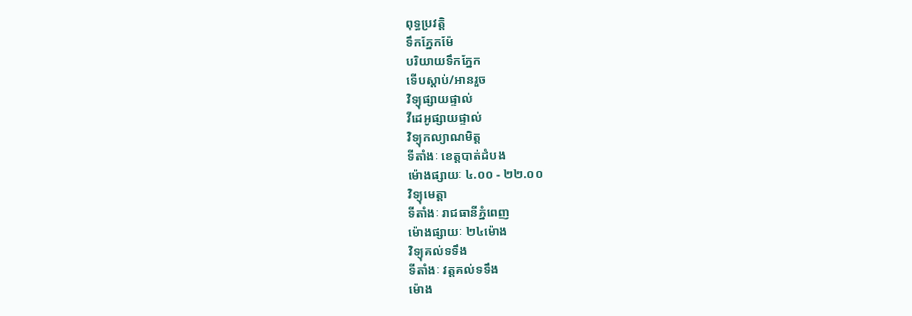ពុទ្ធប្រវត្តិ
ទឹកភ្នែកម៉ែ
បរិយាយទឹកភ្នែក
ទើបស្តាប់/អានរួច
វិទ្យុផ្សាយផ្ទាល់
វីដេអូផ្សាយផ្ទាល់
វិទ្យុកល្យាណមិត្ត
ទីតាំងៈ ខេត្តបាត់ដំបង
ម៉ោងផ្សាយៈ ៤.០០ - ២២.០០
វិទ្យុមេត្តា
ទីតាំងៈ រាជធានីភ្នំពេញ
ម៉ោងផ្សាយៈ ២៤ម៉ោង
វិទ្យុគល់ទទឹង
ទីតាំងៈ វត្តគល់ទទឹង
ម៉ោង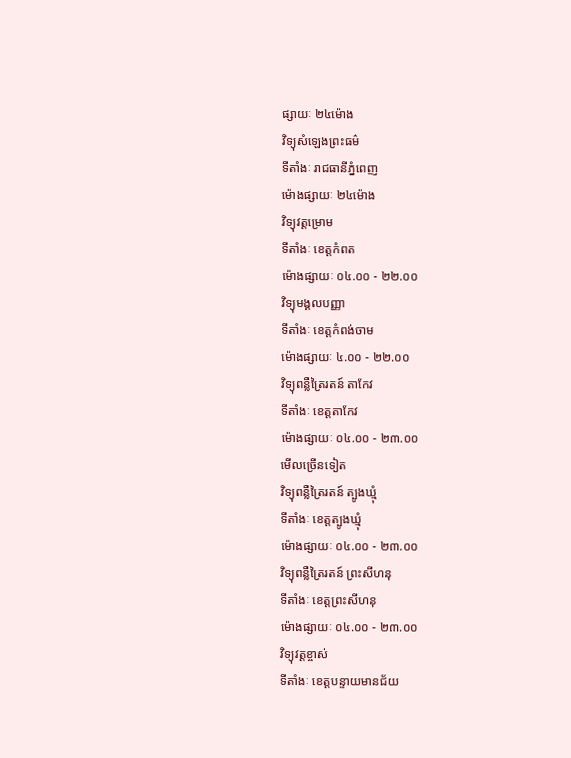ផ្សាយៈ ២៤ម៉ោង
វិទ្យុសំឡេងព្រះធម៌
ទីតាំងៈ រាជធានីភ្នំពេញ
ម៉ោងផ្សាយៈ ២៤ម៉ោង
វិទ្យុវត្តម្រោម
ទីតាំងៈ ខេត្តកំពត
ម៉ោងផ្សាយៈ ០៤.០០ - ២២.០០
វិទ្យុមង្គលបញ្ញា
ទីតាំងៈ ខេត្តកំពង់ចាម
ម៉ោងផ្សាយៈ ៤.០០ - ២២.០០
វិទ្យុពន្លឺត្រៃរតន៍ តាកែវ
ទីតាំងៈ ខេត្តតាកែវ
ម៉ោងផ្សាយៈ ០៤.០០ - ២៣.០០
មើលច្រើនទៀត
វិទ្យុពន្លឺត្រៃរតន៍ ត្បូងឃ្មុំ
ទីតាំងៈ ខេត្តត្បូងឃ្មុំ
ម៉ោងផ្សាយៈ ០៤.០០ - ២៣.០០
វិទ្យុពន្លឺត្រៃរតន៍ ព្រះសីហនុ
ទីតាំងៈ ខេត្តព្រះសីហនុ
ម៉ោងផ្សាយៈ ០៤.០០ - ២៣.០០
វិទ្យុវត្តខ្ចាស់
ទីតាំងៈ ខេត្តបន្ទាយមានជ័យ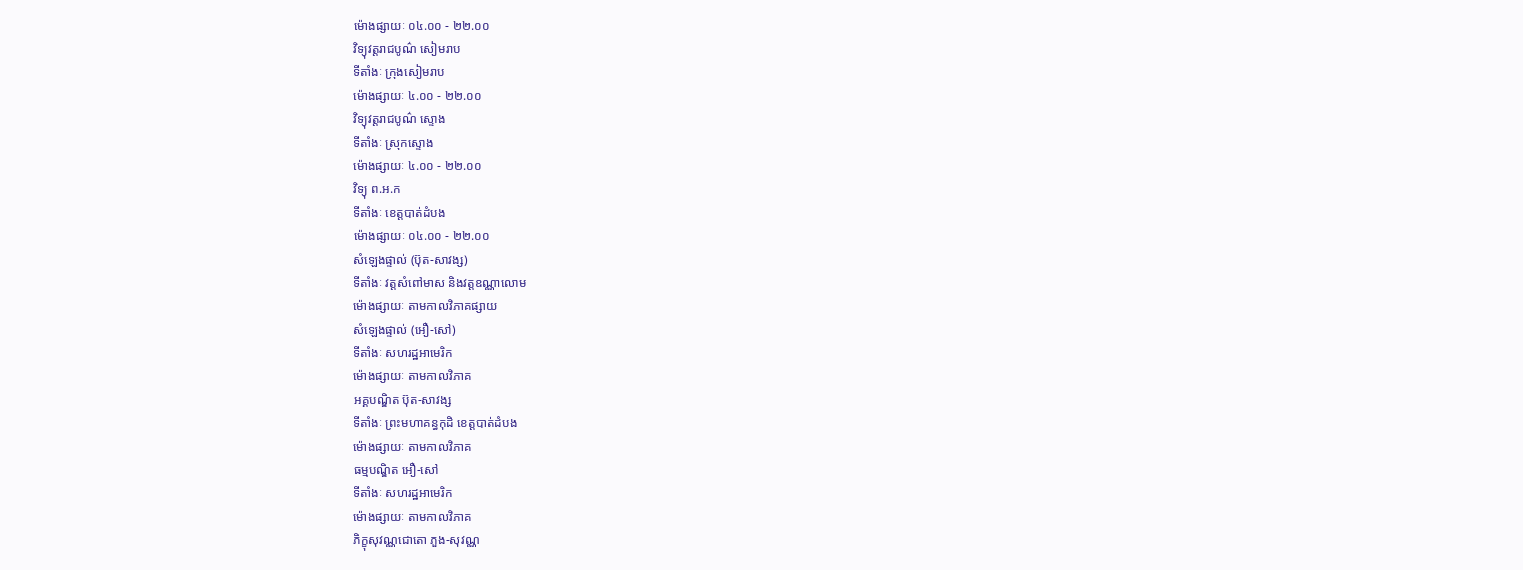ម៉ោងផ្សាយៈ ០៤.០០ - ២២.០០
វិទ្យុវត្តរាជបូណ៌ សៀមរាប
ទីតាំងៈ ក្រុងសៀមរាប
ម៉ោងផ្សាយៈ ៤.០០ - ២២.០០
វិទ្យុវត្តរាជបូណ៌ ស្ទោង
ទីតាំងៈ ស្រុកស្ទោង
ម៉ោងផ្សាយៈ ៤.០០ - ២២.០០
វិទ្យុ ព.អ.ក
ទីតាំងៈ ខេត្តបាត់ដំបង
ម៉ោងផ្សាយៈ ០៤.០០ - ២២.០០
សំឡេងផ្ទាល់ (ប៊ុត-សាវង្ស)
ទីតាំងៈ វត្តសំពៅមាស និងវត្តឧណ្ណាលោម
ម៉ោងផ្សាយៈ តាមកាលវិភាគផ្សាយ
សំឡេងផ្ទាល់ (អឿ-សៅ)
ទីតាំងៈ សហរដ្ឋអាមេរិក
ម៉ោងផ្សាយៈ តាមកាលវិភាគ
អគ្គបណ្ឌិត ប៊ុត-សាវង្ស
ទីតាំងៈ ព្រះមហាគន្ធកុដិ ខេត្តបាត់ដំបង
ម៉ោងផ្សាយៈ តាមកាលវិភាគ
ធម្មបណ្ឌិត អឿ-សៅ
ទីតាំងៈ សហរដ្ឋអាមេរិក
ម៉ោងផ្សាយៈ តាមកាលវិភាគ
ភិក្ខុសុវណ្ណជោតោ ភួង-សុវណ្ណ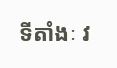ទីតាំងៈ វ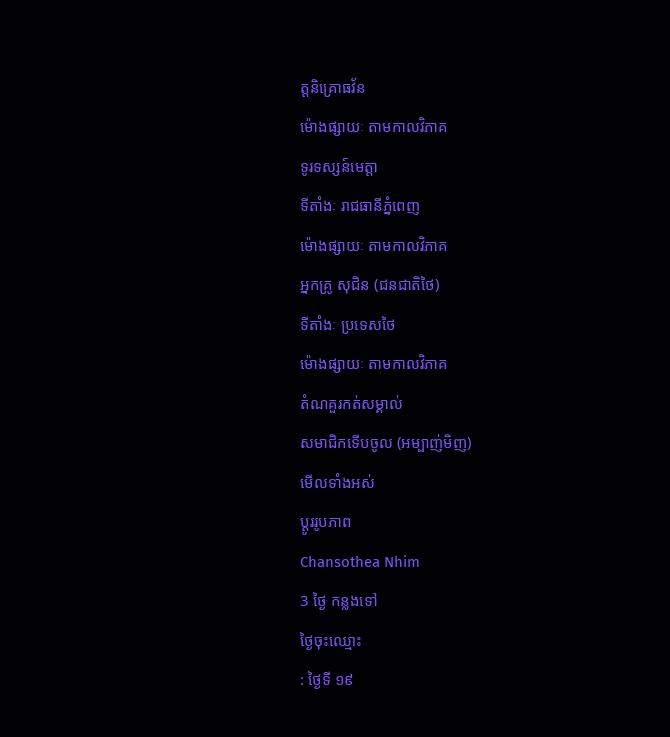ត្តនិគ្រោធវ័ន
ម៉ោងផ្សាយៈ តាមកាលវិភាគ
ទូរទស្សន៍មេត្តា
ទីតាំងៈ រាជធានីភ្នំពេញ
ម៉ោងផ្សាយៈ តាមកាលវិភាគ
អ្នកគ្រូ សុជិន (ជនជាតិថៃ)
ទីតាំងៈ ប្រទេសថៃ
ម៉ោងផ្សាយៈ តាមកាលវិភាគ
តំណគួរកត់សម្គាល់
សមាជិកទើបចូល (អម្បាញ់មិញ)
មើលទាំងអស់
ប្តូររូបភាព
Chansothea Nhim
3 ថ្ងៃ កន្លងទៅ
ថ្ងៃចុះឈ្មោះ
: ថ្ងៃទី ១៩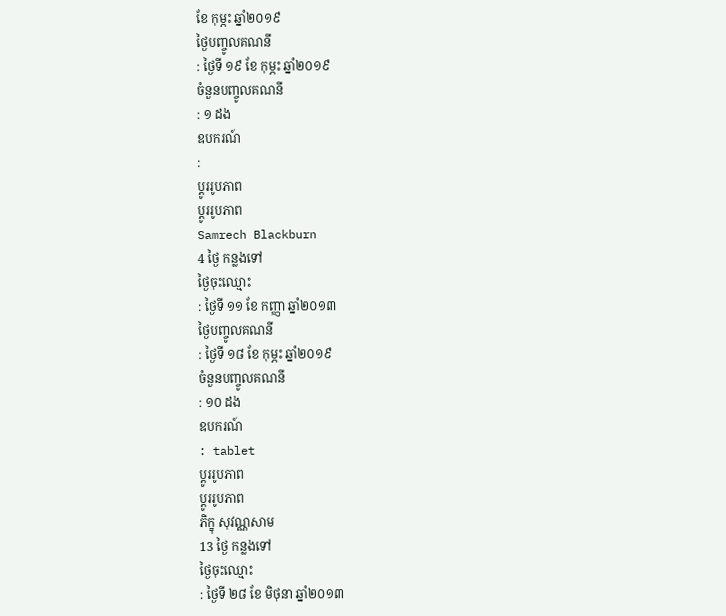ខែ កុម្ភះ ឆ្នាំ២០១៩
ថ្ងៃបញ្ចូលគណនី
: ថ្ងៃទី ១៩ ខែ កុម្ភះ ឆ្នាំ២០១៩
ចំនួនបញ្ចូលគណនី
: ១ ដង
ឧបករណ៍
:
ប្តូររូបភាព
ប្តូររូបភាព
Samrech Blackburn
4 ថ្ងៃ កន្លងទៅ
ថ្ងៃចុះឈ្មោះ
: ថ្ងៃទី ១១ ខែ កញ្ញា ឆ្នាំ២០១៣
ថ្ងៃបញ្ចូលគណនី
: ថ្ងៃទី ១៨ ខែ កុម្ភះ ឆ្នាំ២០១៩
ចំនួនបញ្ចូលគណនី
: ១០ ដង
ឧបករណ៍
: tablet
ប្តូររូបភាព
ប្តូររូបភាព
ភិក្ខុ សុវណ្ណសាម
13 ថ្ងៃ កន្លងទៅ
ថ្ងៃចុះឈ្មោះ
: ថ្ងៃទី ២៨ ខែ មិថុនា ឆ្នាំ២០១៣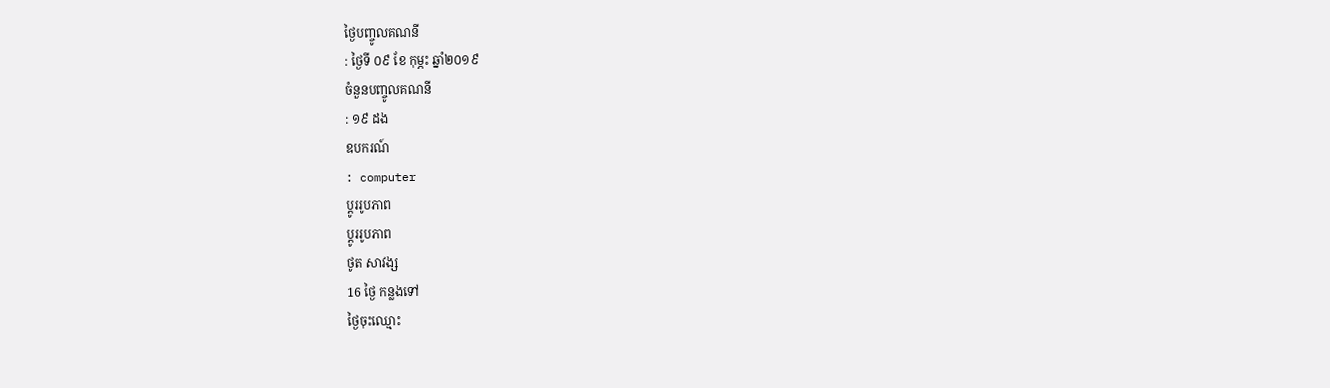ថ្ងៃបញ្ចូលគណនី
: ថ្ងៃទី ០៩ ខែ កុម្ភះ ឆ្នាំ២០១៩
ចំនួនបញ្ចូលគណនី
: ១៩ ដង
ឧបករណ៍
: computer
ប្តូររូបភាព
ប្តូររូបភាព
ថូត សាវង្ស
16 ថ្ងៃ កន្លងទៅ
ថ្ងៃចុះឈ្មោះ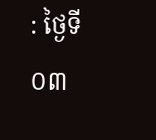: ថ្ងៃទី ០៣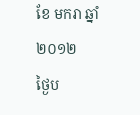ខែ មករា ឆ្នាំ២០១២
ថ្ងៃប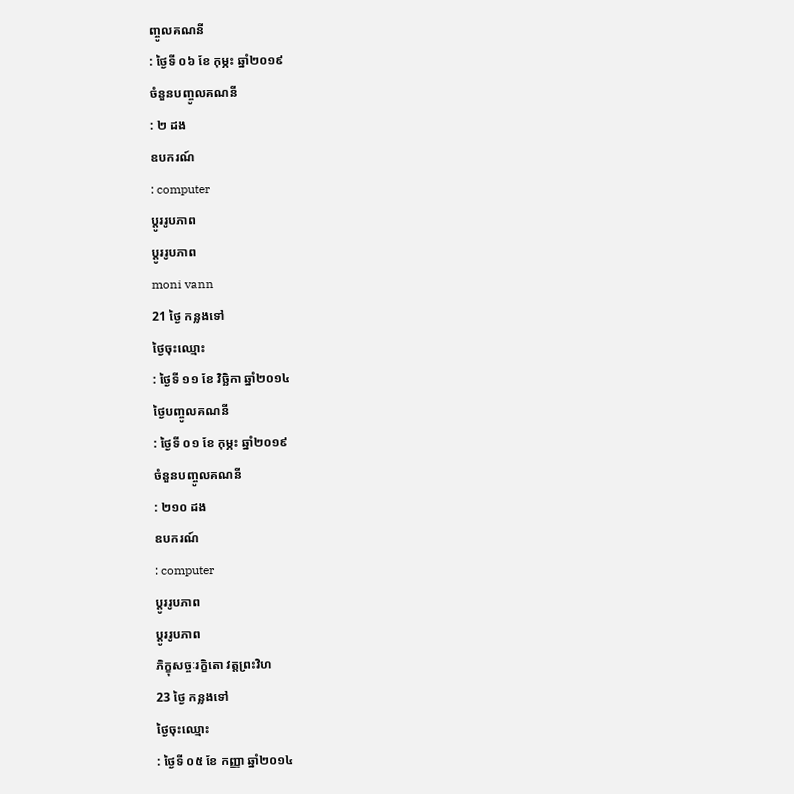ញ្ចូលគណនី
: ថ្ងៃទី ០៦ ខែ កុម្ភះ ឆ្នាំ២០១៩
ចំនួនបញ្ចូលគណនី
: ២ ដង
ឧបករណ៍
: computer
ប្តូររូបភាព
ប្តូររូបភាព
moni vann
21 ថ្ងៃ កន្លងទៅ
ថ្ងៃចុះឈ្មោះ
: ថ្ងៃទី ១១ ខែ វិច្ឆិកា ឆ្នាំ២០១៤
ថ្ងៃបញ្ចូលគណនី
: ថ្ងៃទី ០១ ខែ កុម្ភះ ឆ្នាំ២០១៩
ចំនួនបញ្ចូលគណនី
: ២១០ ដង
ឧបករណ៍
: computer
ប្តូររូបភាព
ប្តូររូបភាព
ភិក្ខុសច្ចៈរក្ខិតោ វត្តព្រះវិហ
23 ថ្ងៃ កន្លងទៅ
ថ្ងៃចុះឈ្មោះ
: ថ្ងៃទី ០៥ ខែ កញ្ញា ឆ្នាំ២០១៤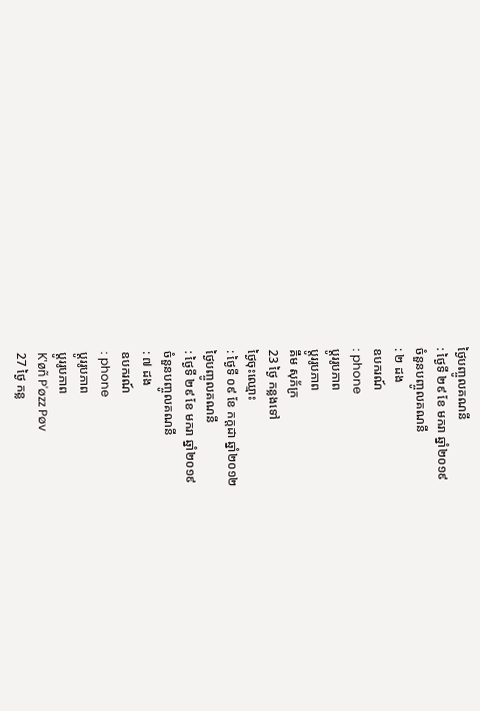ថ្ងៃបញ្ចូលគណនី
: ថ្ងៃទី ២៩ ខែ មករា ឆ្នាំ២០១៩
ចំនួនបញ្ចូលគណនី
: ២ ដង
ឧបករណ៍
: phone
ប្តូររូបភាព
ប្តូររូបភាព
គឹម សុភ័ក្រ
23 ថ្ងៃ កន្លងទៅ
ថ្ងៃចុះឈ្មោះ
: ថ្ងៃទី ០៩ ខែ កក្តដា ឆ្នាំ២០១២
ថ្ងៃបញ្ចូលគណនី
: ថ្ងៃទី ២៩ ខែ មករា ឆ្នាំ២០១៩
ចំនួនបញ្ចូលគណនី
: ៧ ដង
ឧបករណ៍
: phone
ប្តូររូបភាព
ប្តូររូបភាព
K'øñ P'øzz Pøv
27 ថ្ងៃ កន្ល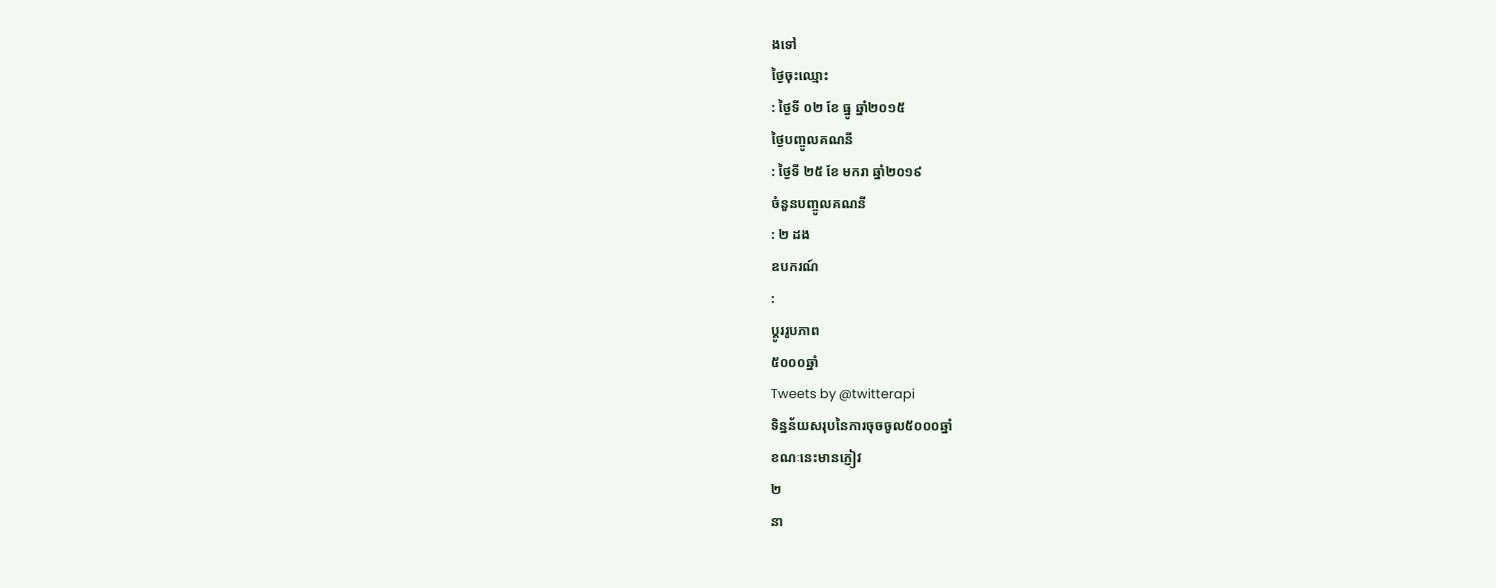ងទៅ
ថ្ងៃចុះឈ្មោះ
: ថ្ងៃទី ០២ ខែ ធ្នូ ឆ្នាំ២០១៥
ថ្ងៃបញ្ចូលគណនី
: ថ្ងៃទី ២៥ ខែ មករា ឆ្នាំ២០១៩
ចំនួនបញ្ចូលគណនី
: ២ ដង
ឧបករណ៍
:
ប្តូររូបភាព
៥០០០ឆ្នាំ
Tweets by @twitterapi
ទិន្នន័យសរុបនៃការចុចចូល៥០០០ឆ្នាំ
ខណៈនេះមានភ្ញៀវ
២
នា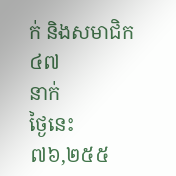ក់ និងសមាជិក
៤៧
នាក់
ថ្ងៃនេះ
៧៦,២៥៥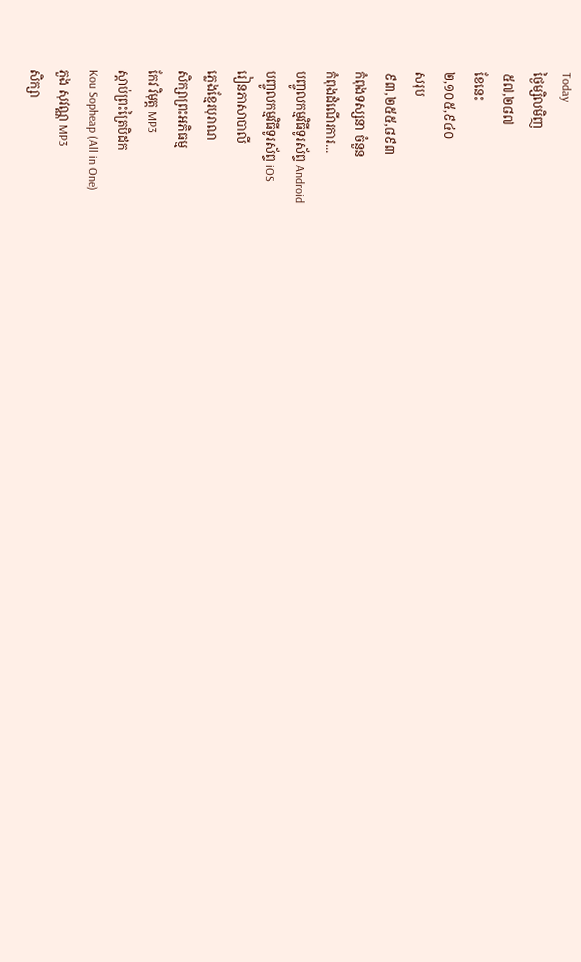Today
ថ្ងៃម្សិលមិញ
៥៧,២៨៧
ខែនេះ
២,១០៥,៩៤០
សរុប
៩៣,២៥៥,៨៩៣
កំពុងទស្សនា ចំនួន
កំពុងដំណើរការ...
បញ្ចូលកម្មវិធីទូរស័ព្ទ Android
បញ្ចូលកម្មវិធីទូរស័ព្ទ iOS
រៀនភាសាបាលី
ភ្លេងខ្មែរបុរាណ
សិក្សាព្រះអភិធម្ម
កែវ វិមុត្ត MP3
ស្តាប់ព្រះត្រៃបិដក
Kou Sopheap (All in One)
ភួង សុវណ្ណ MP3
សិក្សា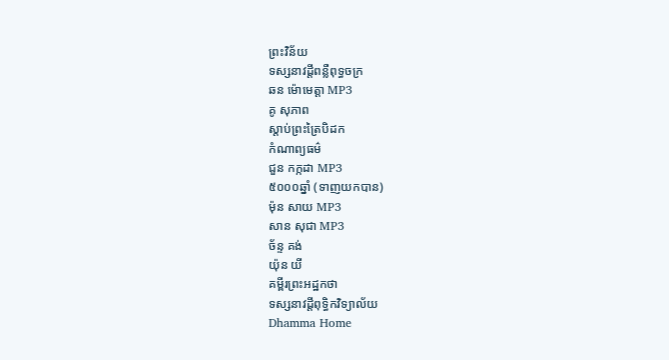ព្រះវិន័យ
ទស្សនាវដ្តីពន្លឺពុទ្ធចក្រ
ឆន ម៉ោមេត្តា MP3
គូ សុភាព
ស្តាប់ព្រះត្រៃបិដក
កំណាព្យធម៌
ជួន កក្កដា MP3
៥០០០ឆ្នាំ (ទាញយកបាន)
ម៉ុន សាយ MP3
សាន សុជា MP3
ច័ន្ទ គង់
យ៉ុន យី
គម្ពីរព្រះអដ្ឋកថា
ទស្សនាវដ្តីពុទ្ធិកវិទ្យាល័យ
Dhamma Home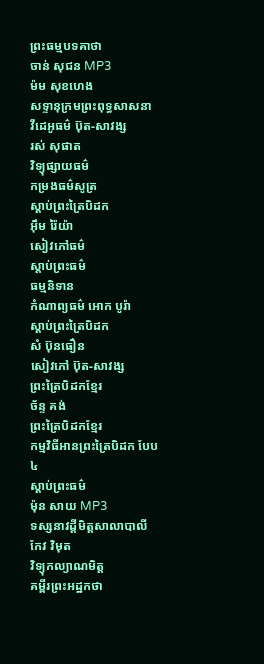ព្រះធម្មបទគាថា
ចាន់ សុជន MP3
ម៉ម សុខហេង
សទ្ទានុក្រមព្រះពុទ្ធសាសនា
វីដេអូធម៌ ប៊ុត-សាវង្ស
រស់ សុផាត
វិទ្យុផ្សាយធម៌
កម្រងធម៌សូត្រ
ស្តាប់ព្រះត្រៃបិដក
អ៊ឹម រ៉ៃយ៉ា
សៀវភៅធម៌
ស្តាប់ព្រះធម៌
ធម្មនិទាន
កំណាព្យធម៌ អោក បូរ៉ា
ស្តាប់ព្រះត្រៃបិដក
សំ ប៊ុនធឿន
សៀវភៅ ប៊ុត-សាវង្ស
ព្រះត្រៃបិដកខ្មែរ
ច័ន្ទ គង់
ព្រះត្រៃបិដកខ្មែរ
កម្មវិធីអានព្រះត្រៃបិដក បែប៤
ស្តាប់ព្រះធម៌
ម៉ុន សាយ MP3
ទស្សនាវដ្តីមិត្តសាលាបាលី
កែវ វិមុត
វិទ្យុកល្យាណមិត្ត
គម្ពីរព្រះអដ្ឋកថា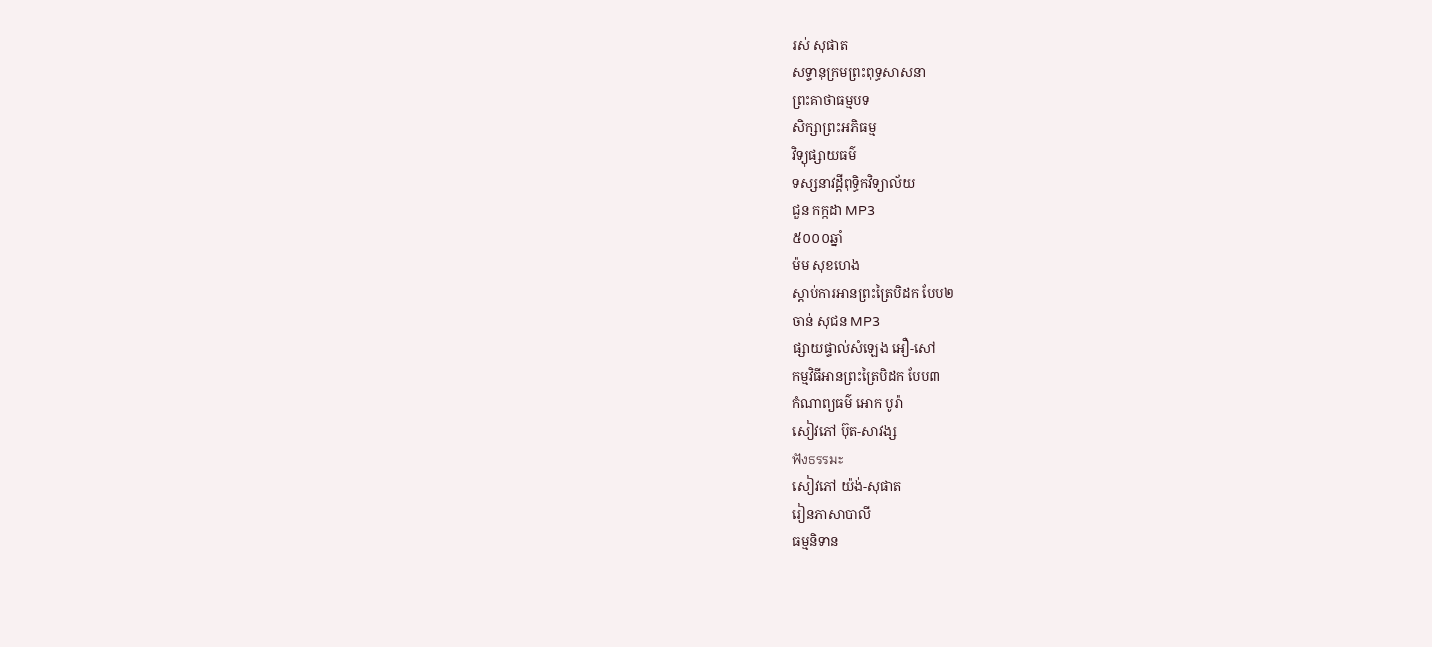រស់ សុផាត
សទ្ទានុក្រមព្រះពុទ្ធសាសនា
ព្រះគាថាធម្មបទ
សិក្សាព្រះអភិធម្ម
វិទ្យុផ្សាយធម៌
ទស្សនាវដ្តីពុទ្ធិកវិទ្យាល័យ
ជួន កក្កដា MP3
៥០០០ឆ្នាំ
ម៉ម សុខហេង
ស្តាប់ការអានព្រះត្រៃបិដក បែប២
ចាន់ សុជន MP3
ផ្សាយផ្ទាល់សំឡេង អឿ-សៅ
កម្មវិធីអានព្រះត្រៃបិដក បែប៣
កំណាព្យធម៌ អោក បូរ៉ា
សៀវភៅ ប៊ុត-សាវង្ស
ฟังธรรมะ
សៀវភៅ យ៉ង់-សុផាត
រៀនភាសាបាលី
ធម្មនិទាន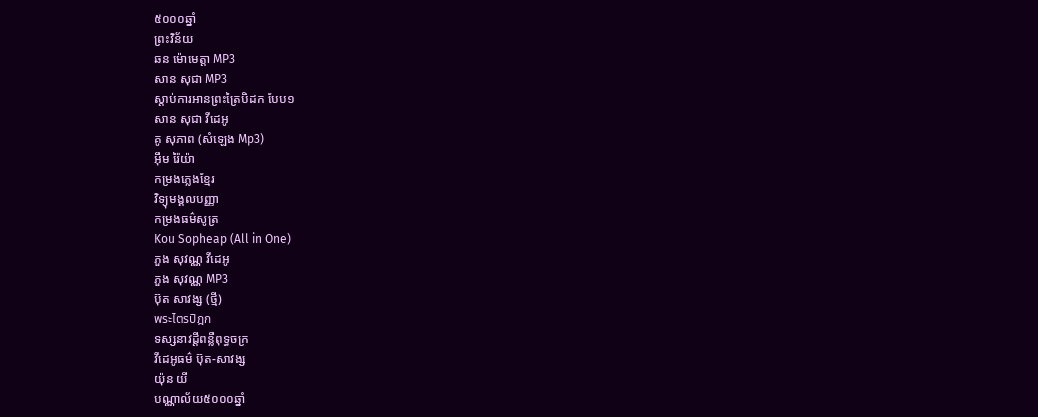៥០០០ឆ្នាំ
ព្រះវិន័យ
ឆន ម៉ោមេត្តា MP3
សាន សុជា MP3
ស្តាប់ការអានព្រះត្រៃបិដក បែប១
សាន សុជា វីដេអូ
គូ សុភាព (សំឡេង Mp3)
អ៊ឹម រ៉ៃយ៉ា
កម្រងភ្លេងខ្មែរ
វិទ្យុមង្គលបញ្ញា
កម្រងធម៌សូត្រ
Kou Sopheap (All in One)
ភួង សុវណ្ណ វីដេអូ
ភួង សុវណ្ណ MP3
ប៊ុត សាវង្ស (ថ្មី)
พระไตรปิฎก
ទស្សនាវដ្តីពន្លឺពុទ្ធចក្រ
វីដេអូធម៌ ប៊ុត-សាវង្ស
យ៉ុន យី
បណ្ណាល័យ៥០០០ឆ្នាំ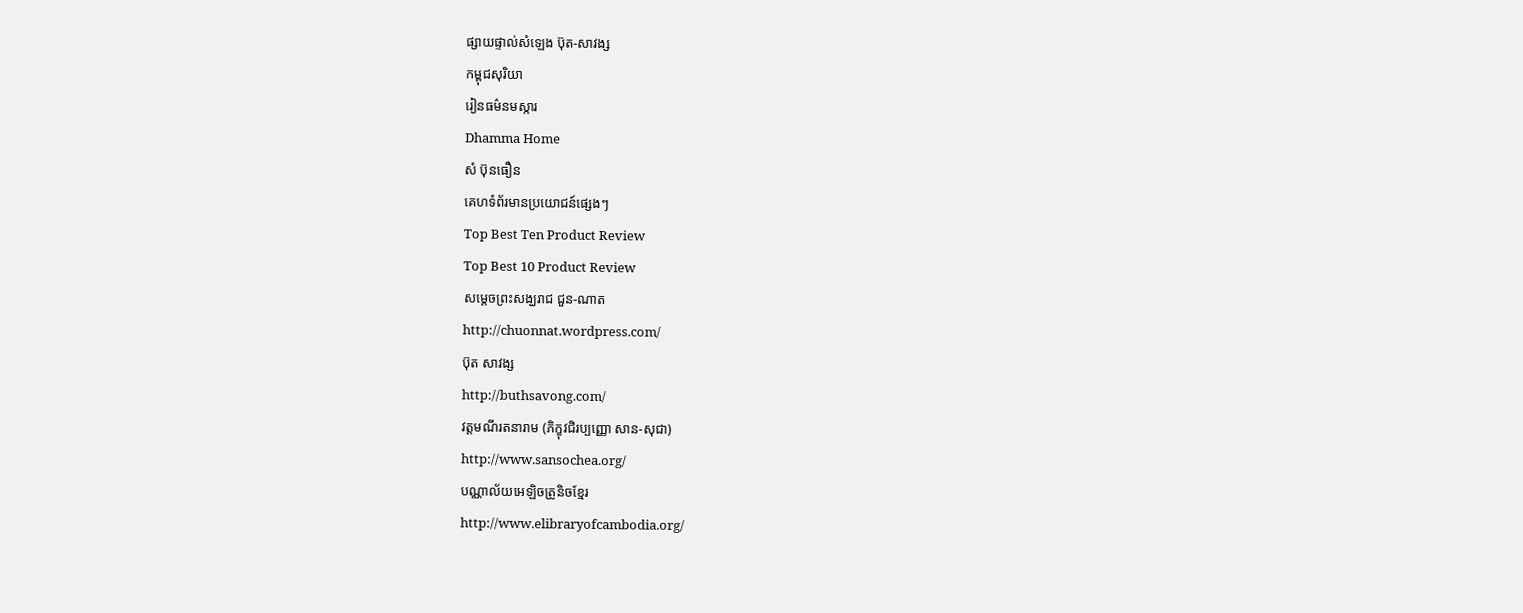ផ្សាយផ្ទាល់សំឡេង ប៊ុត-សាវង្ស
កម្ពុជសុរិយា
រៀនធម៌នមស្ការ
Dhamma Home
សំ ប៊ុនធឿន
គេហទំព័រមានប្រយោជន៍ផ្សេងៗ
Top Best Ten Product Review
Top Best 10 Product Review
សម្តេចព្រះសង្ឃរាជ ជួន-ណាត
http://chuonnat.wordpress.com/
ប៊ុត សាវង្ស
http://buthsavong.com/
វត្តមណីរតនារាម (ភិក្ខុវជិរប្បញ្ញោ សាន-សុជា)
http://www.sansochea.org/
បណ្ណាល័យអេឡិចត្រូនិចខ្មែរ
http://www.elibraryofcambodia.org/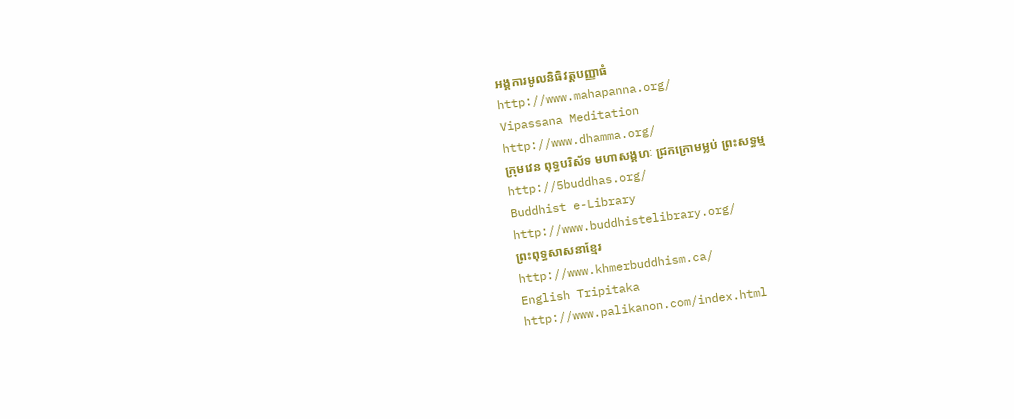អង្គការមូលនិធិវត្តបញ្ញាធំ
http://www.mahapanna.org/
Vipassana Meditation
http://www.dhamma.org/
ក្រុមវេន ពុទ្ធបរិស័ទ មហាសង្គហៈ ជ្រកក្រោមម្លប់ ព្រះសទ្ធម្ម
http://5buddhas.org/
Buddhist e-Library
http://www.buddhistelibrary.org/
ព្រះពុទ្ធសាសនាខ្មែរ
http://www.khmerbuddhism.ca/
English Tripitaka
http://www.palikanon.com/index.html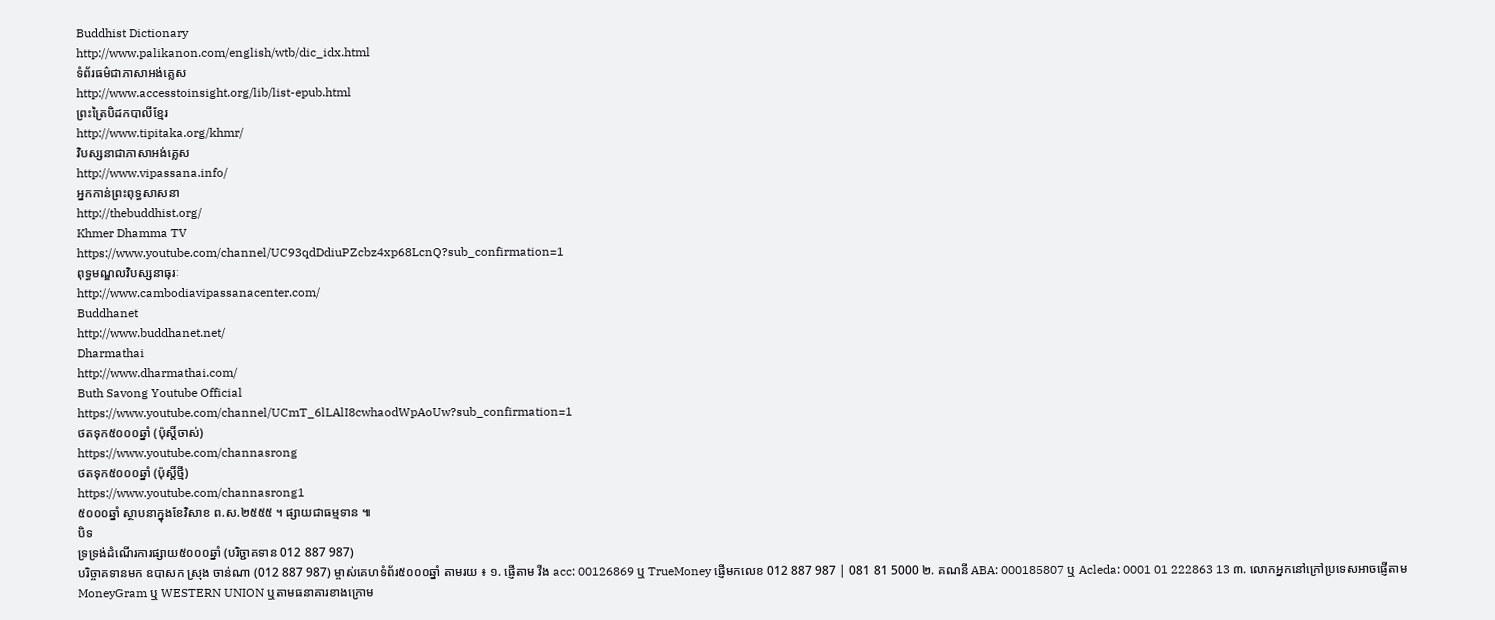Buddhist Dictionary
http://www.palikanon.com/english/wtb/dic_idx.html
ទំព័រធម៌ជាភាសាអង់គ្លេស
http://www.accesstoinsight.org/lib/list-epub.html
ព្រះត្រៃបិដកបាលីខ្មែរ
http://www.tipitaka.org/khmr/
វិបស្សនាជាភាសាអង់គ្លេស
http://www.vipassana.info/
អ្នកកាន់ព្រះពុទ្ធសាសនា
http://thebuddhist.org/
Khmer Dhamma TV
https://www.youtube.com/channel/UC93qdDdiuPZcbz4xp68LcnQ?sub_confirmation=1
ពុទ្ធមណ្ឌលវិបស្សនាធុរៈ
http://www.cambodiavipassanacenter.com/
Buddhanet
http://www.buddhanet.net/
Dharmathai
http://www.dharmathai.com/
Buth Savong Youtube Official
https://www.youtube.com/channel/UCmT_6lLAlI8cwhaodWpAoUw?sub_confirmation=1
ថតទុក៥០០០ឆ្នាំ (ប៉ុស្តិ៍ចាស់)
https://www.youtube.com/channasrong
ថតទុក៥០០០ឆ្នាំ (ប៉ុស្តិ៍ថ្មី)
https://www.youtube.com/channasrong1
៥០០០ឆ្នាំ ស្ថាបនាក្នុងខែវិសាខ ព.ស.២៥៥៥ ។ ផ្សាយជាធម្មទាន ៕
បិទ
ទ្រទ្រង់ដំណើរការផ្សាយ៥០០០ឆ្នាំ (បរិច្ជាគទាន 012 887 987)
បរិច្ចាគទានមក ឧបាសក ស្រុង ចាន់ណា (012 887 987) ម្ចាស់គេហទំព័រ៥០០០ឆ្នាំ តាមរយ ៖ ១. ផ្ញើតាម វីង acc: 00126869 ឬ TrueMoney ផ្ញើមកលេខ 012 887 987 | 081 81 5000 ២. គណនី ABA: 000185807 ឬ Acleda: 0001 01 222863 13 ៣. លោកអ្នកនៅក្រៅប្រទេសអាចផ្ញើតាម MoneyGram ឬ WESTERN UNION ឬតាមធនាគារខាងក្រោម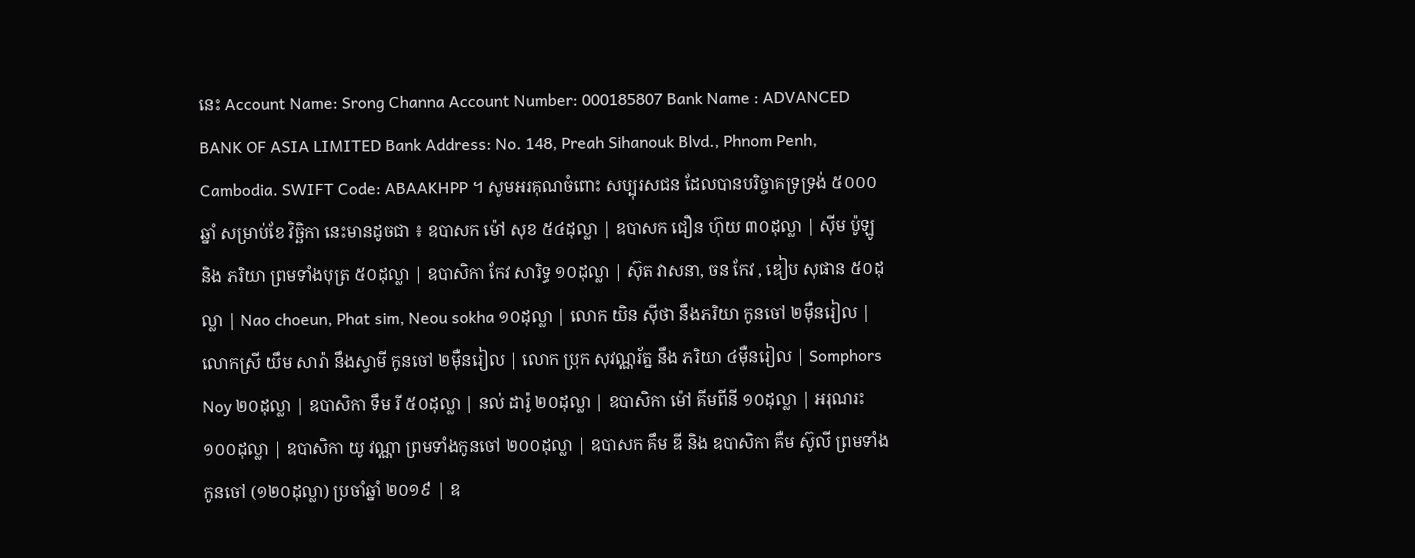នេះ Account Name: Srong Channa Account Number: 000185807 Bank Name : ADVANCED BANK OF ASIA LIMITED Bank Address: No. 148, Preah Sihanouk Blvd., Phnom Penh, Cambodia. SWIFT Code: ABAAKHPP ។ សូមអរគុណចំពោះ សប្បុរសជន ដែលបានបរិច្ចាគទ្រទ្រង់ ៥០០០ឆ្នាំ សម្រាប់ខែ វិច្ឆិកា នេះមានដូចជា ៖ ឧបាសក ម៉ៅ សុខ ៥៤ដុល្លា | ឧបាសក ជឿន ហ៊ុយ ៣០ដុល្លា | ស៊ីម ប៉ូឡូ និង ភរិយា ព្រមទាំងបុត្រ ៥០ដុល្លា | ឧបាសិកា កែវ សារិទ្ធ ១០ដុល្លា | ស៊ុត វាសនា, ចន កែវ , ឌៀប សុផាន ៥០ដុល្លា | Nao choeun, Phat sim, Neou sokha ១០ដុល្លា | លោក យិន ស៊ីថា នឹងភរិយា កូនចៅ ២ម៉ឺនរៀល | លោកស្រី យឹម សារ៉ា នឹងស្វាមី កូនចៅ ២ម៉ឺនរៀល | លោក ប្រុក សុវណ្ណរ័ត្ន នឹង ភរិយា ៤ម៉ឺនរៀល | Somphors Noy ២០ដុល្លា | ឧបាសិកា ទឹម រី ៥០ដុល្លា | នល់ ដារ៉ូ ២០ដុល្លា | ឧបាសិកា ម៉ៅ គីមពីនី ១០ដុល្លា | អរុណរះ ១០០ដុល្លា | ឧបាសិកា យូ វណ្ណា ព្រមទាំងកូនចៅ ២០០ដុល្លា | ឧបាសក គឹម ឌី និង ឧបាសិកា គឺម ស៊ូលី ព្រមទាំងកូនចៅ (១២០ដុល្លា) ប្រចាំឆ្នាំ ២០១៩ | ឧ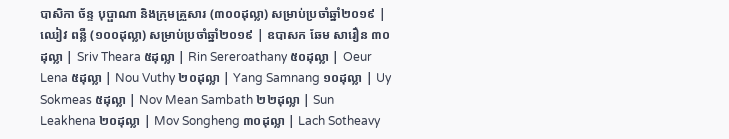បាសិកា ច័ន្ទ បុប្ផាណា និងក្រុមគ្រួសារ (៣០០ដុល្លា) សម្រាប់ប្រចាំឆ្នាំ២០១៩ | ឈៀវ ពន្លឺ (១០០ដុល្លា) សម្រាប់ប្រចាំឆ្នាំ២០១៩ | ឧបាសក ឆែម សារឿន ៣០ដុល្លា | Sriv Theara ៥ដុល្លា | Rin Sereroathany ៥០ដុល្លា | Oeur Lena ៥ដុល្លា | Nou Vuthy ២០ដុល្លា | Yang Samnang ១០ដុល្លា | Uy Sokmeas ៥ដុល្លា | Nov Mean Sambath ២២ដុល្លា | Sun Leakhena ២០ដុល្លា | Mov Songheng ៣០ដុល្លា | Lach Sotheavy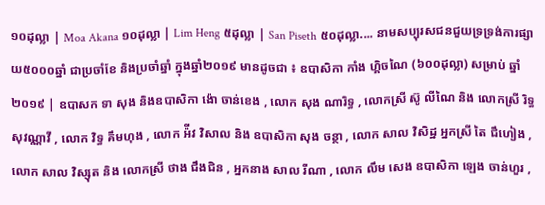១០ដុល្លា | Moa Akana ១០ដុល្លា | Lim Heng ៥ដុល្លា | San Piseth ៥០ដុល្លា.... នាមសប្បុរសជនជួយទ្រទ្រង់ការផ្សាយ៥០០០ឆ្នាំ ជាប្រចាំខែ និងប្រចាំឆ្នាំ ក្នុងឆ្នាំ២០១៩ មានដូចជា ៖ ឧបាសិកា កាំង ហ្គិចណៃ (៦០០ដុល្លា) សម្រាប់ ឆ្នាំ ២០១៩ | ឧបាសក ទា សុង និងឧបាសិកា ង៉ោ ចាន់ខេង , លោក សុង ណារិទ្ធ , លោកស្រី ស៊ូ លីណៃ និង លោកស្រី រិទ្ធ សុវណ្ណាវី , លោក វិទ្ធ គឹមហុង , លោក អ៉ីវ វិសាល និង ឧបាសិកា សុង ចន្ថា , លោក សាល វិសិដ្ឋ អ្នកស្រី តៃ ជឹហៀង , លោក សាល វិស្សុត និង លោកស្រី ថាង ជឹងជិន , អ្នកនាង សាល រីណា , លោក លឹម សេង ឧបាសិកា ឡេង ចាន់ហួរ ,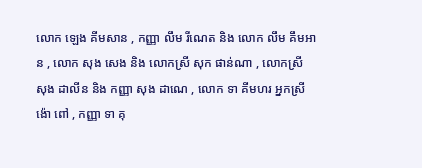លោក ឡេង គីមសាន , កញ្ញា លឹម រីណេត និង លោក លឹម គឹមអាន , លោក សុង សេង និង លោកស្រី សុក ផាន់ណា , លោកស្រី សុង ដាលីន និង កញ្ញា សុង ដាណេ , លោក ទា គីមហរ អ្នកស្រី ង៉ោ ពៅ , កញ្ញា ទា គុ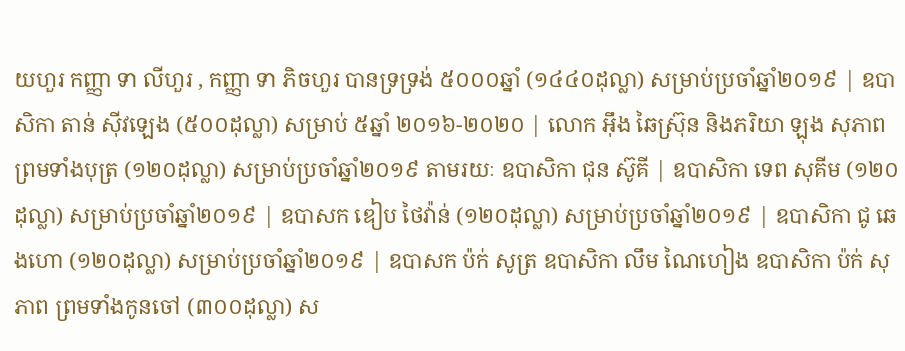យហួរ កញ្ញា ទា លីហួរ , កញ្ញា ទា ភិចហួរ បានទ្រទ្រង់ ៥០០០ឆ្នាំ (១៤៤០ដុល្លា) សម្រាប់ប្រចាំឆ្នាំ២០១៩ | ឧបាសិកា តាន់ ស៊ីវឡេង (៥០០ដុល្លា) សម្រាប់ ៥ឆ្នាំ ២០១៦-២០២០ | លោក អ៊ឹង ឆៃស្រ៊ុន និងភរិយា ឡុង សុភាព ព្រមទាំងបុត្រ (១២០ដុល្លា) សម្រាប់ប្រចាំឆ្នាំ២០១៩ តាមរយៈ ឧបាសិកា ជុន ស៊ូគី | ឧបាសិកា ទេព សុគីម (១២០ដុល្លា) សម្រាប់ប្រចាំឆ្នាំ២០១៩ | ឧបាសក ឌៀប ថៃវ៉ាន់ (១២០ដុល្លា) សម្រាប់ប្រចាំឆ្នាំ២០១៩ | ឧបាសិកា ជូ ឆេងហោ (១២០ដុល្លា) សម្រាប់ប្រចាំឆ្នាំ២០១៩ | ឧបាសក ប៉ក់ សូត្រ ឧបាសិកា លឹម ណៃហៀង ឧបាសិកា ប៉ក់ សុភាព ព្រមទាំងកូនចៅ (៣០០ដុល្លា) ស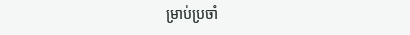ម្រាប់ប្រចាំ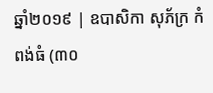ឆ្នាំ២០១៩ | ឧបាសិកា សុភ័ក្រ កំពង់ធំ (៣០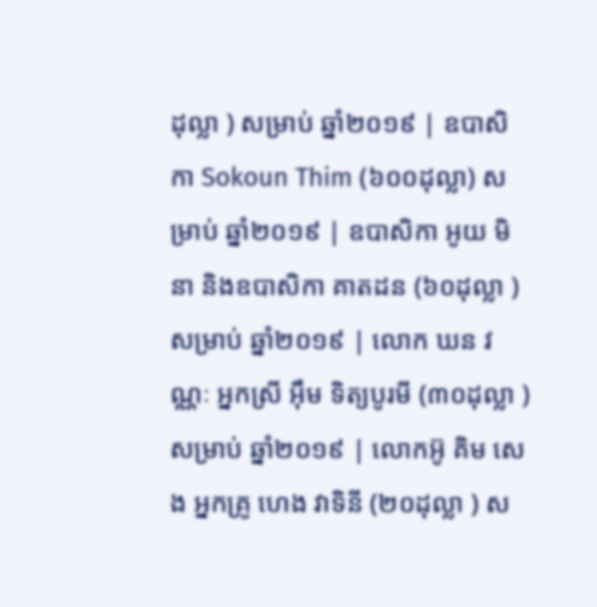ដុល្លា ) សម្រាប់ ឆ្នាំ២០១៩ | ឧបាសិកា Sokoun Thim (៦០០ដុល្លា) សម្រាប់ ឆ្នាំ២០១៩ | ឧបាសិកា អូយ មិនា និងឧបាសិកា គាតដន (៦០ដុល្លា ) សម្រាប់ ឆ្នាំ២០១៩ | លោក ឃន វណ្ណៈ អ្នកស្រី អ៊ឹម ទិត្យបូរមី (៣០ដុល្លា ) សម្រាប់ ឆ្នាំ២០១៩ | លោកអ៊ូ គិម សេង អ្នកគ្រូ ហេង វាទិនី (២០ដុល្លា ) ស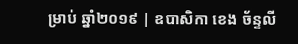ម្រាប់ ឆ្នាំ២០១៩ | ឧបាសិកា ខេង ច័ន្ទលី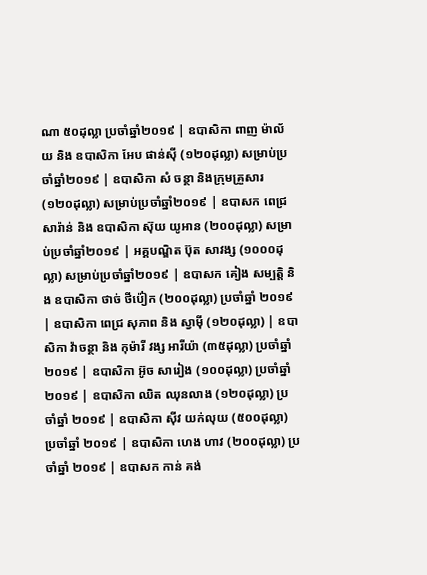ណា ៥០ដុល្លា ប្រចាំឆ្នាំ២០១៩ | ឧបាសិកា ពាញ ម៉ាល័យ និង ឧបាសិកា អែប ផាន់ស៊ី (១២០ដុល្លា) សម្រាប់ប្រចាំឆ្នាំ២០១៩ | ឧបាសិកា សំ ចន្ថា និងក្រុមគ្រួសារ (១២០ដុល្លា) សម្រាប់ប្រចាំឆ្នាំ២០១៩ | ឧបាសក ពេជ្រ សារ៉ាន់ និង ឧបាសិកា ស៊ុយ យូអាន (២០០ដុល្លា) សម្រាប់ប្រចាំឆ្នាំ២០១៩ | អគ្គបណ្ឌិត ប៊ុត សាវង្ស (១០០០ដុល្លា) សម្រាប់ប្រចាំឆ្នាំ២០១៩ | ឧបាសក គៀង សម្បត្តិ និង ឧបាសិកា ថាច់ ថីប៉ៀក (២០០ដុល្លា) ប្រចាំឆ្នាំ ២០១៩ | ឧបាសិកា ពេជ្រ សុភាព និង ស្វាម៉ី (១២០ដុល្លា) | ឧបាសិកា វ៉ាចន្ថា និង កុម៉ារី វង្ស អារីយ៉ា (៣៥ដុល្លា) ប្រចាំឆ្នាំ ២០១៩ | ឧបាសិកា អ៊ូច សារៀង (១០០ដុល្លា) ប្រចាំឆ្នាំ ២០១៩ | ឧបាសិកា ឈិត ឈុនលាង (១២០ដុល្លា) ប្រចាំឆ្នាំ ២០១៩ | ឧបាសិកា ស៊ីវ យក់លុយ (៥០០ដុល្លា) ប្រចាំឆ្នាំ ២០១៩ | ឧបាសិកា ហេង ហាវ (២០០ដុល្លា) ប្រចាំឆ្នាំ ២០១៩ | ឧបាសក កាន់ គង់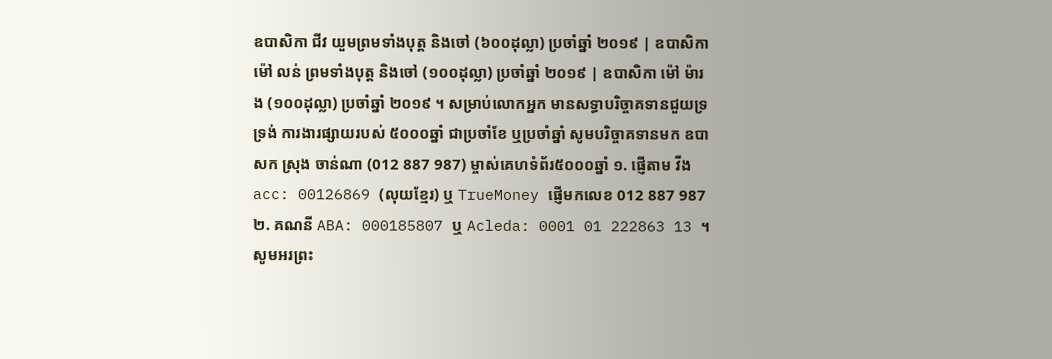ឧបាសិកា ជីវ យួមព្រមទាំងបុត្ត និងចៅ (៦០០ដុល្លា) ប្រចាំឆ្នាំ ២០១៩ | ឧបាសិកា ម៉ៅ លន់ ព្រមទាំងបុត្ត និងចៅ (១០០ដុល្លា) ប្រចាំឆ្នាំ ២០១៩ | ឧបាសិកា ម៉ៅ ម៉ារង (១០០ដុល្លា) ប្រចាំឆ្នាំ ២០១៩ ។ សម្រាប់លោកអ្នក មានសទ្ធាបរិច្ចាគទានជួយទ្រទ្រង់ ការងារផ្សាយរបស់ ៥០០០ឆ្នាំ ជាប្រចាំខែ ឬប្រចាំឆ្នាំ សូមបរិច្ចាគទានមក ឧបាសក ស្រុង ចាន់ណា (012 887 987) ម្ចាស់គេហទំព័រ៥០០០ឆ្នាំ ១. ផ្ញើតាម វីង acc: 00126869 (លុយខ្មែរ) ឬ TrueMoney ផ្ញើមកលេខ 012 887 987 ២. គណនី ABA: 000185807 ឬ Acleda: 0001 01 222863 13 ។ សូមអរព្រះ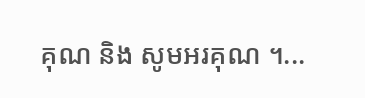គុណ និង សូមអរគុណ ។...